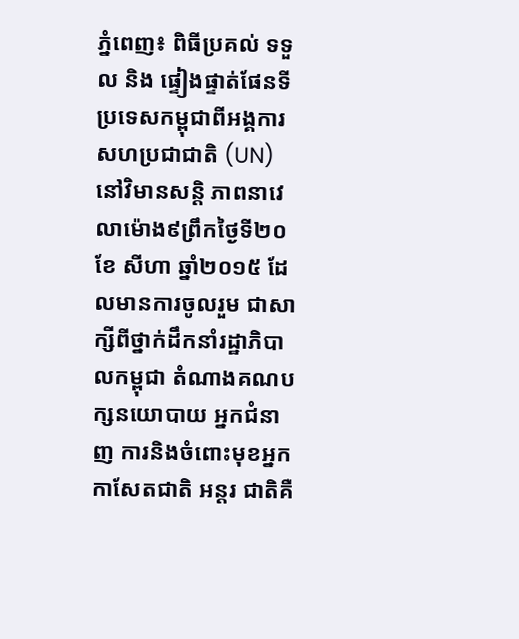ភ្នំពេញ៖ ពិធីប្រគល់ ទទួល និង ផ្ទៀងផ្ទាត់ផែនទីប្រទេសកម្ពុជាពីអង្គការ សហប្រជាជាតិ (UN) នៅវិមានសន្ដិ ភាពនាវេលាម៉ោង៩ព្រឹកថ្ងៃទី២០ ខែ សីហា ឆ្នាំ២០១៥ ដែលមានការចូលរួម ជាសាក្សីពីថ្នាក់ដឹកនាំរដ្ឋាភិបាលកម្ពុជា តំណាងគណបក្សនយោបាយ អ្នកជំនាញ ការនិងចំពោះមុខអ្នកកាសែតជាតិ អន្ដរ ជាតិគឺ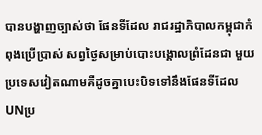បានបង្ហាញច្បាស់ថា ផែនទីដែល រាជរដ្ឋាភិបាលកម្ពុជាកំពុងប្រើប្រាស់ សព្វថ្ងៃសម្រាប់បោះបង្គោលព្រំដែនជា មួយប្រទេសវៀតណាមគឺដូចគ្នាបេះបិទទៅនឹងផែនទីដែលUNប្រ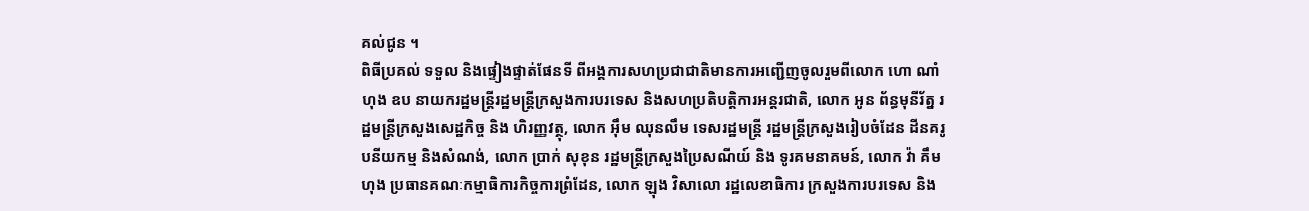គល់ជូន ។
ពិធីប្រគល់ ទទួល និងផ្ទៀងផ្ទាត់ផែនទី ពីអង្គការសហប្រជាជាតិមានការអញ្ជើញចូលរួមពីលោក ហោ ណាំហុង ឧប នាយករដ្ឋមន្ដ្រីរដ្ឋមន្ដ្រីក្រសួងការបរទេស និងសហប្រតិបត្ដិការអន្ដរជាតិ, លោក អូន ព័ន្ធមុនីរ័ត្ន រដ្ឋមន្ដ្រីក្រសួងសេដ្ឋកិច្ច និង ហិរញ្ញវត្ថុ, លោក អ៊ឹម ឈុនលឹម ទេសរដ្ឋមន្ដ្រី រដ្ឋមន្ដ្រីក្រសួងរៀបចំដែន ដីនគរូបនីយកម្ម និងសំណង់, លោក ប្រាក់ សុខុន រដ្ឋមន្ដ្រីក្រសួងប្រៃសណីយ៍ និង ទូរគមនាគមន៍, លោក វ៉ា គឹមហុង ប្រធានគណៈកម្មាធិការកិច្ចការព្រំដែន, លោក ឡុង វិសាលោ រដ្ឋលេខាធិការ ក្រសួងការបរទេស និង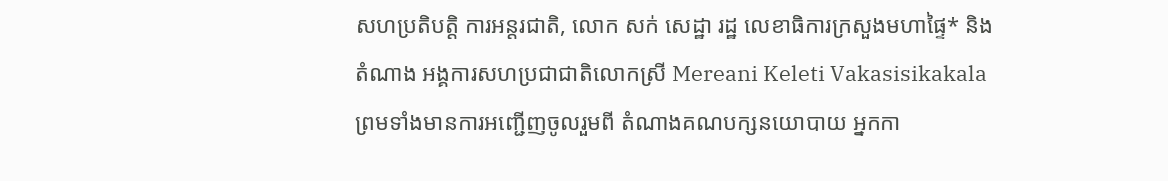សហប្រតិបត្ដិ ការអន្ដរជាតិ, លោក សក់ សេដ្ឋា រដ្ឋ លេខាធិការក្រសួងមហាផ្ទៃ* និងតំណាង អង្គការសហប្រជាជាតិលោកស្រី Mereani Keleti Vakasisikakala ព្រមទាំងមានការអញ្ជើញចូលរួមពី តំណាងគណបក្សនយោបាយ អ្នកកា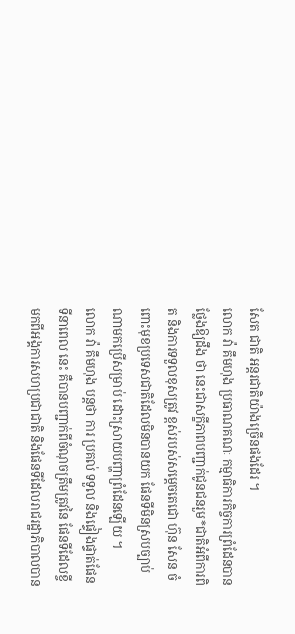សែត ជាតិ អន្ដរជាតិយ៉ាងច្រើនផងដែរ ។
លោក វ៉ា គឹមហុង ប្រធាណគណៈ កម្មាធិការកិច្ចការព្រំដែនបានថ្លែងឱ្យដឹង ថា នេះជាសក្ខីភាពបញ្ជាក់ជូនជនរួម*ជាតិអំពីការពិត និងការទទួលខុសត្រូវ ខ្ពស់របស់សម្ដេចតេជោ ហ៊ុន សែន ចំពោះមុខប្រទេសជាតិដែលមិនបានយក ផែនទីមិនស្របច្បាប់ណាមកប្រើសម្រាប់ ដោះស្រាយបញ្ហាព្រំដែនឡើយ ។
លោក វ៉ា គឹមហុង បន្ដថា ការ ប្រគល់ ទទួល និងផ្ទៀងផ្ទាត់ផែនទីនាពេល នេះ គឺបានបញ្ជាក់ពីចំណុចត្រឹមត្រូវនៃ ផែនទីដែលខ្ចីមកពីអង្គការសហប្រជាជាតិ និងផែនទីដែលរាជរដ្ឋាភិបាលបាន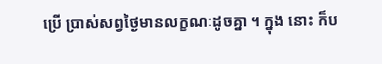ប្រើ ប្រាស់សព្វថ្ងៃមានលក្ខណៈដូចគ្នា ។ ក្នុង នោះ ក៏ប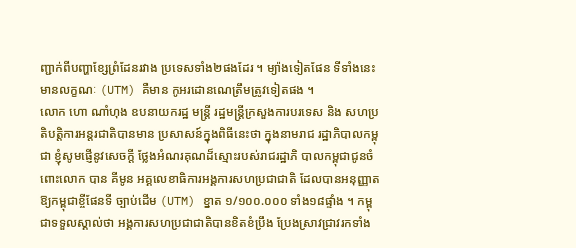ញ្ជាក់ពីបញ្ហាខ្សែព្រំដែនរវាង ប្រទេសទាំង២ផងដែរ ។ ម្យ៉ាងទៀតផែន ទីទាំងនេះមានលក្ខណៈ (UTM) គឺមាន កូអរដោនណេត្រឹមត្រូវទៀតផង ។
លោក ហោ ណាំហុង ឧបនាយករដ្ឋ មន្ដ្រី រដ្ឋមន្ដ្រីក្រសួងការបរទេស និង សហប្រតិបត្ដិការអន្ដរជាតិបានមាន ប្រសាសន៍ក្នុងពិធីនេះថា ក្នុងនាមរាជ រដ្ឋាភិបាលកម្ពុជា ខ្ញុំសូមផ្ញើនូវសេចក្ដី ថ្លែងអំណរគុណដ៏ស្មោះរបស់រាជរដ្ឋាភិ បាលកម្ពុជាជូនចំពោះលោក បាន គីមូន អគ្គលេខាធិការអង្គការសហប្រជាជាតិ ដែលបានអនុញ្ញាតឱ្យកម្ពុជាខ្ចីផែនទី ច្បាប់ដើម (UTM) ខ្នាត ១/១០០.០០០ ទាំង១៨ផ្ទាំង ។ កម្ពុជាទទួលស្គាល់ថា អង្គការសហប្រជាជាតិបានខិតខំប្រឹង ប្រែងស្រាវជ្រាវរកទាំង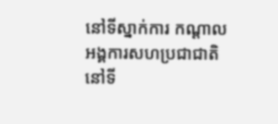នៅទីស្នាក់ការ កណ្ដាលអង្គការសហប្រជាជាតិនៅទី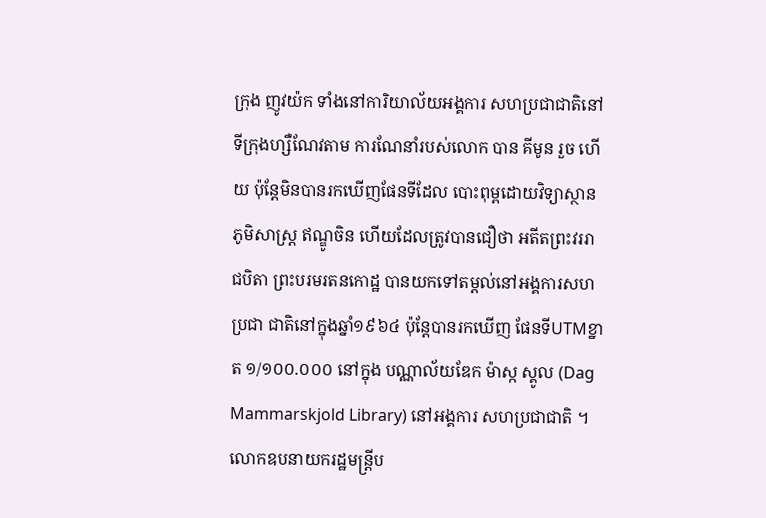ក្រុង ញូវយ៉ក ទាំងនៅការិយាល័យអង្គការ សហប្រជាជាតិនៅទីក្រុងហ្សឺណែវតាម ការណែនាំរបស់លោក បាន គីមូន រួច ហើយ ប៉ុន្ដែមិនបានរកឃើញផែនទីដែល បោះពុម្ពដោយវិទ្យាស្ថានភូមិសាស្ដ្រ ឥណ្ឌូចិន ហើយដែលត្រូវបានជឿថា អតីតព្រះវររាជបិតា ព្រះបរមរតនកោដ្ឋ បានយកទៅតម្ដល់នៅអង្គការសហប្រជា ជាតិនៅក្នុងឆ្នាំ១៩៦៤ ប៉ុន្ដែបានរកឃើញ ផែនទីUTMខ្នាត ១/១០០.០០០ នៅក្នុង បណ្ណាល័យឌែក ម៉ាស្ក ស្គូល (Dag Mammarskjold Library) នៅអង្គការ សហប្រជាជាតិ ។
លោកឧបនាយករដ្ឋមន្ដ្រីប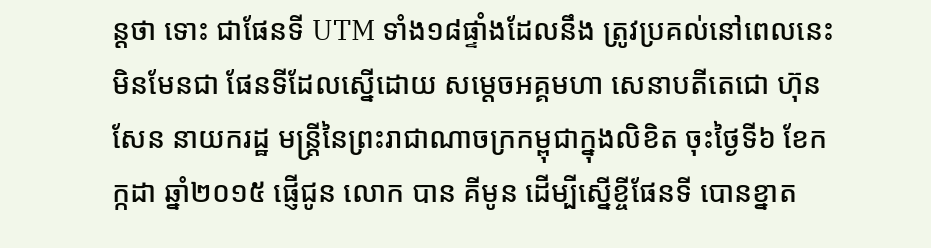ន្ដថា ទោះ ជាផែនទី UTM ទាំង១៨ផ្ទាំងដែលនឹង ត្រូវប្រគល់នៅពេលនេះ មិនមែនជា ផែនទីដែលស្នើដោយ សម្ដេចអគ្គមហា សេនាបតីតេជោ ហ៊ុន សែន នាយករដ្ឋ មន្ដ្រីនៃព្រះរាជាណាចក្រកម្ពុជាក្នុងលិខិត ចុះថ្ងៃទី៦ ខែកក្កដា ឆ្នាំ២០១៥ ផ្ញើជូន លោក បាន គីមូន ដើម្បីស្នើខ្ចីផែនទី បោនខ្នាត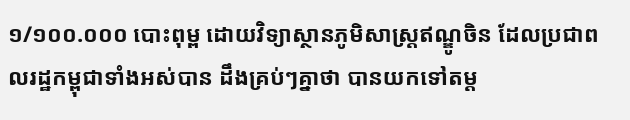១/១០០.០០០ បោះពុម្ព ដោយវិទ្យាស្ថានភូមិសាស្ដ្រឥណ្ឌូចិន ដែលប្រជាពលរដ្ឋកម្ពុជាទាំងអស់បាន ដឹងគ្រប់ៗគ្នាថា បានយកទៅតម្ដ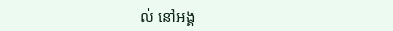ល់ នៅអង្គ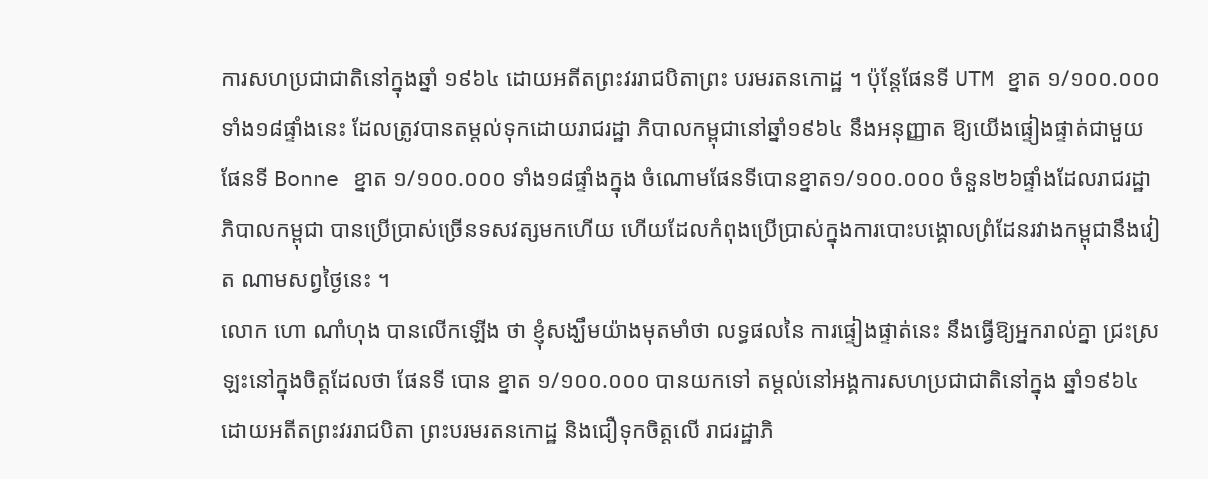ការសហប្រជាជាតិនៅក្នុងឆ្នាំ ១៩៦៤ ដោយអតីតព្រះវររាជបិតាព្រះ បរមរតនកោដ្ឋ ។ ប៉ុន្ដែផែនទី UTM ខ្នាត ១/១០០.០០០ ទាំង១៨ផ្ទាំងនេះ ដែលត្រូវបានតម្ដល់ទុកដោយរាជរដ្ឋា ភិបាលកម្ពុជានៅឆ្នាំ១៩៦៤ នឹងអនុញ្ញាត ឱ្យយើងផ្ទៀងផ្ទាត់ជាមួយផែនទី Bonne ខ្នាត ១/១០០.០០០ ទាំង១៨ផ្ទាំងក្នុង ចំណោមផែនទីបោនខ្នាត១/១០០.០០០ ចំនួន២៦ផ្ទាំងដែលរាជរដ្ឋាភិបាលកម្ពុជា បានប្រើប្រាស់ច្រើនទសវត្សមកហើយ ហើយដែលកំពុងប្រើប្រាស់ក្នុងការបោះបង្គោលព្រំដែនរវាងកម្ពុជានឹងវៀត ណាមសព្វថ្ងៃនេះ ។
លោក ហោ ណាំហុង បានលើកឡើង ថា ខ្ញុំសង្ឃឹមយ៉ាងមុតមាំថា លទ្ធផលនៃ ការផ្ទៀងផ្ទាត់នេះ នឹងធ្វើឱ្យអ្នករាល់គ្នា ជ្រះស្រឡះនៅក្នុងចិត្ដដែលថា ផែនទី បោន ខ្នាត ១/១០០.០០០ បានយកទៅ តម្ដល់នៅអង្គការសហប្រជាជាតិនៅក្នុង ឆ្នាំ១៩៦៤ ដោយអតីតព្រះវររាជបិតា ព្រះបរមរតនកោដ្ឋ និងជឿទុកចិត្ដលើ រាជរដ្ឋាភិ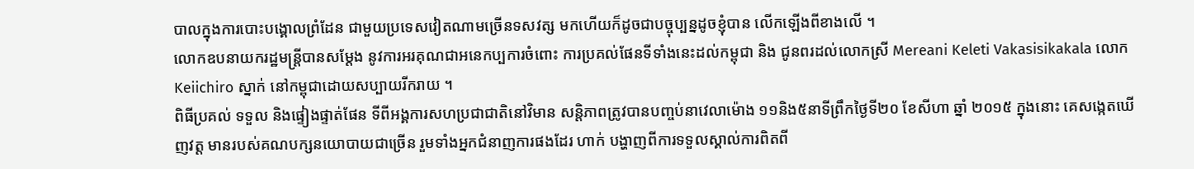បាលក្នុងការបោះបង្គោលព្រំដែន ជាមួយប្រទេសវៀតណាមច្រើនទសវត្ស មកហើយក៏ដូចជាបច្ចុប្បន្នដូចខ្ញុំបាន លើកឡើងពីខាងលើ ។
លោកឧបនាយករដ្ឋមន្ដ្រីបានសម្ដែង នូវការអរគុណជាអនេកប្បការចំពោះ ការប្រគល់ផែនទីទាំងនេះដល់កម្ពុជា និង ជូនពរដល់លោកស្រី Mereani Keleti Vakasisikakala លោក Keiichiro ស្នាក់ នៅកម្ពុជាដោយសប្បាយរីករាយ ។
ពិធីប្រគល់ ទទួល និងផ្ទៀងផ្ទាត់ផែន ទីពីអង្គការសហប្រជាជាតិនៅវិមាន សន្ដិភាពត្រូវបានបញ្ចប់នាវេលាម៉ោង ១១និង៥នាទីព្រឹកថ្ងៃទី២០ ខែសីហា ឆ្នាំ ២០១៥ ក្នុងនោះ គេសង្កេតឃើញវត្ដ មានរបស់គណបក្សនយោបាយជាច្រើន រួមទាំងអ្នកជំនាញការផងដែរ ហាក់ បង្ហាញពីការទទួលស្គាល់ការពិតពី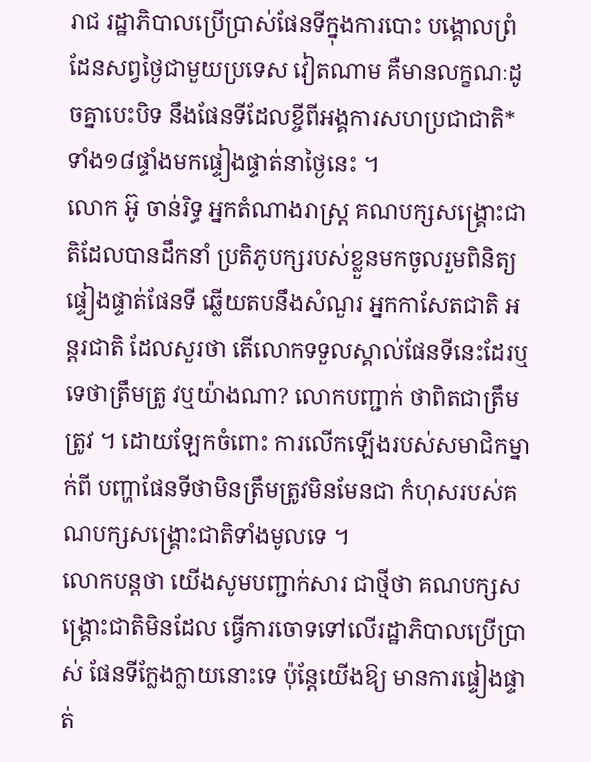រាជ រដ្ឋាភិបាលប្រើប្រាស់ផែនទីក្នុងការបោះ បង្គោលព្រំដែនសព្វថ្ងៃជាមួយប្រទេស វៀតណាម គឺមានលក្ខណៈដូចគ្នាបេះបិទ នឹងផែនទីដែលខ្ចីពីអង្គការសហប្រជាជាតិ* ទាំង១៨ផ្ទាំងមកផ្ទៀងផ្ទាត់នាថ្ងៃនេះ ។
លោក អ៊ូ ចាន់រិទ្ធ អ្នកតំណាងរាស្ដ្រ គណបក្សសង្គ្រោះជាតិដែលបានដឹកនាំ ប្រតិភូបក្សរបស់ខ្លួនមកចូលរួមពិនិត្យ ផ្ទៀងផ្ទាត់ផែនទី ឆ្លើយតបនឹងសំណួរ អ្នកកាសែតជាតិ អន្ដរជាតិ ដែលសួរថា តើលោកទទួលស្គាល់ផែនទីនេះដែរឬទេថាត្រឹមត្រូ វឬយ៉ាងណា? លោកបញ្ជាក់ ថាពិតជាត្រឹមត្រូវ ។ ដោយឡែកចំពោះ ការលើកឡើងរបស់សមាជិកម្នាក់ពី បញ្ហាផែនទីថាមិនត្រឹមត្រូវមិនមែនជា កំហុសរបស់គណបក្សសង្គ្រោះជាតិទាំងមូលទេ ។
លោកបន្ដថា យើងសូមបញ្ជាក់សារ ជាថ្មីថា គណបក្សសង្គ្រោះជាតិមិនដែល ធ្វើការចោទទៅលើរដ្ឋាភិបាលប្រើប្រាស់ ផែនទីក្លែងក្លាយនោះទេ ប៉ុន្ដែយើងឱ្យ មានការផ្ទៀងផ្ទាត់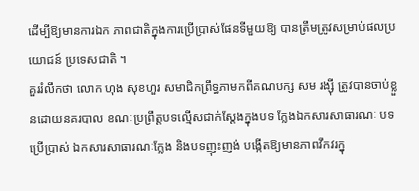ដើម្បីឱ្យមានការឯក ភាពជាតិក្នុងការប្រើប្រាស់ផែនទីមួយឱ្យ បានត្រឹមត្រូវសម្រាប់ផលប្រយោជន៍ ប្រទេសជាតិ ។
គួររំលឹកថា លោក ហុង សុខហួរ សមាជិកព្រឹទ្ធភាមកពីគណបក្ស សម រង្ស៊ី ត្រូវបានចាប់ខ្លួនដោយនគរបាល ខណៈប្រព្រឹត្ដបទល្មើសជាក់ស្ដែងក្នុងបទ ក្លែងឯកសារសាធារណៈ បទប្រើប្រាស់ ឯកសារសាធារណៈក្លែង និងបទញុះញង់ បង្កើតឱ្យមានភាពវឹកវរក្នុ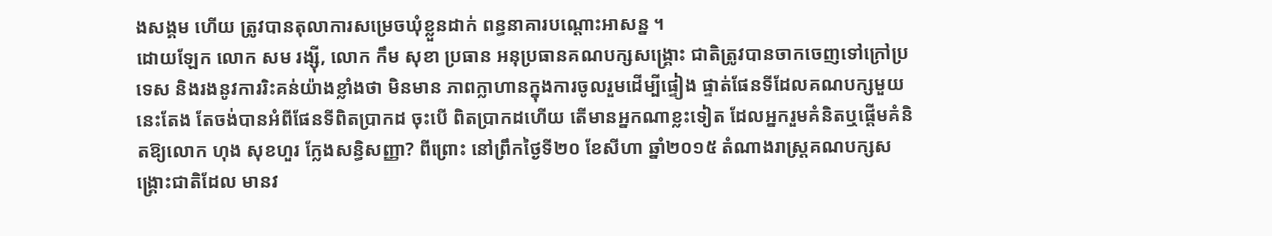ងសង្គម ហើយ ត្រូវបានតុលាការសម្រេចឃុំខ្លួនដាក់ ពន្ធនាគារបណ្ដោះអាសន្ន ។
ដោយឡែក លោក សម រង្ស៊ី, លោក កឹម សុខា ប្រធាន អនុប្រធានគណបក្សសង្គ្រោះ ជាតិត្រូវបានចាកចេញទៅក្រៅប្រទេស និងរងនូវការរិះគន់យ៉ាងខ្លាំងថា មិនមាន ភាពក្លាហានក្នុងការចូលរួមដើម្បីផ្ទៀង ផ្ទាត់ផែនទីដែលគណបក្សមួយនេះតែង តែចង់បានអំពីផែនទីពិតប្រាកដ ចុះបើ ពិតប្រាកដហើយ តើមានអ្នកណាខ្លះទៀត ដែលអ្នករួមគំនិតឬផ្ដើមគំនិតឱ្យលោក ហុង សុខហួរ ក្លែងសន្ធិសញ្ញា? ពីព្រោះ នៅព្រឹកថ្ងៃទី២០ ខែសីហា ឆ្នាំ២០១៥ តំណាងរាស្ដ្រគណបក្សសង្គ្រោះជាតិដែល មានវ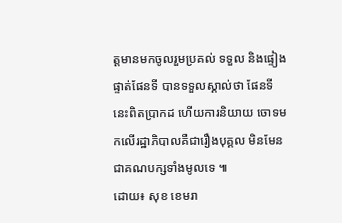ត្ដមានមកចូលរួមប្រគល់ ទទួល និងផ្ទៀងផ្ទាត់ផែនទី បានទទួលស្គាល់ថា ផែនទីនេះពិតប្រាកដ ហើយការនិយាយ ចោទមកលើរដ្ឋាភិបាលគឺជារឿងបុគ្គល មិនមែនជាគណបក្សទាំងមូលទេ ៕
ដោយ៖ សុខ ខេមរា